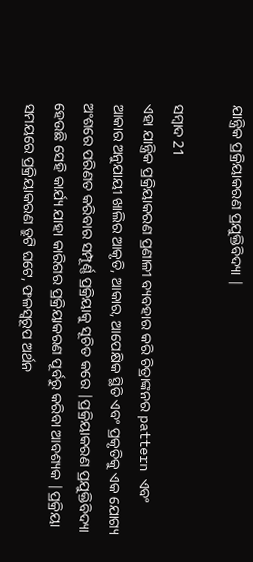ଯାନ୍ତ୍ରିକ ପ୍ରକ୍ରିୟାକରଣ ପ୍ରଯୁକ୍ତିବିଦ୍ୟା |

ସମ୍ବାଦ 21
ଏହା ଯାନ୍ତ୍ରିକ ପ୍ରକ୍ରିୟାକରଣ ପ୍ରଣାଳୀ ବ୍ୟବହାର କରି ଚିତ୍ରାଙ୍କନର pattern ଏବଂ ଆକାର ଅନୁଯାୟୀ ଖାଲିର ଆକୃତି, ଆକାର, ଆପେକ୍ଷିକ ସ୍ଥିତି ଏବଂ ପ୍ରକୃତିକୁ ଏକ ଯୋଗ୍ୟ ଅଂଶରେ ପରିଣତ କରିବାର ସମ୍ପୂର୍ଣ୍ଣ ପ୍ରକ୍ରିୟାକୁ ସୂଚିତ କରେ |ପ୍ରକ୍ରିୟାକରଣ ପ୍ରଯୁକ୍ତିବିଦ୍ୟା ହେଉଛି ସେହି କାର୍ଯ୍ୟ ଯାହା କାରିଗର ପ୍ରକ୍ରିୟାକରଣ ପୂର୍ବରୁ କରିବା ଆବଶ୍ୟକ |ପ୍ରକ୍ରିୟା ସମୟରେ ପ୍ରକ୍ରିୟାକରଣ ତ୍ରୁଟି ଘଟେ, ଫଳସ୍ୱରୂପ ଅର୍ଥନ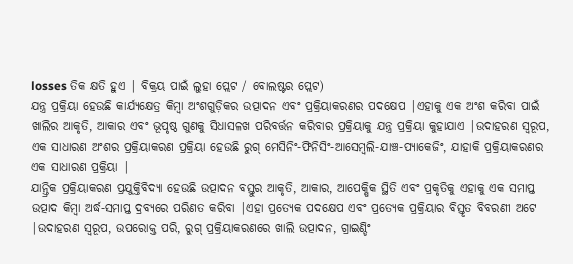losses ତିକ କ୍ଷତି ହୁଏ | ବିକ୍ରୟ ପାଇଁ ଲୁହା ପ୍ଲେଟ / ବୋଲଷ୍ଟର ପ୍ଲେଟ)
ଯନ୍ତ୍ର ପ୍ରକ୍ରିୟା ହେଉଛି କାର୍ଯ୍ୟକ୍ଷେତ୍ର କିମ୍ବା ଅଂଶଗୁଡ଼ିକର ଉତ୍ପାଦନ ଏବଂ ପ୍ରକ୍ରିୟାକରଣର ପଦକ୍ଷେପ |ଏହାକୁ ଏକ ଅଂଶ କରିବା ପାଇଁ ଖାଲିର ଆକୃତି, ଆକାର ଏବଂ ଭୂପୃଷ୍ଠ ଗୁଣକୁ ସିଧାସଳଖ ପରିବର୍ତ୍ତନ କରିବାର ପ୍ରକ୍ରିୟାକୁ ଯନ୍ତ୍ର ପ୍ରକ୍ରିୟା କୁହାଯାଏ |ଉଦାହରଣ ସ୍ୱରୂପ, ଏକ ସାଧାରଣ ଅଂଶର ପ୍ରକ୍ରିୟାକରଣ ପ୍ରକ୍ରିୟା ହେଉଛି ରୁଗ୍ ମେସିନିଂ-ଫିନିସିଂ-ଆସେମ୍ବଲି-ଯାଞ୍ଚ-ପ୍ୟାକେଜିଂ, ଯାହାକି ପ୍ରକ୍ରିୟାକରଣର ଏକ ସାଧାରଣ ପ୍ରକ୍ରିୟା |
ଯାନ୍ତ୍ରିକ ପ୍ରକ୍ରିୟାକରଣ ପ୍ରଯୁକ୍ତିବିଦ୍ୟା ହେଉଛି ଉତ୍ପାଦନ ବସ୍ତୁର ଆକୃତି, ଆକାର, ଆପେକ୍ଷିକ ସ୍ଥିତି ଏବଂ ପ୍ରକୃତିକୁ ଏହାକୁ ଏକ ସମାପ୍ତ ଉତ୍ପାଦ କିମ୍ବା ଅର୍ଦ୍ଧ-ସମାପ୍ତ ଦ୍ରବ୍ୟରେ ପରିଣତ କରିବା |ଏହା ପ୍ରତ୍ୟେକ ପଦକ୍ଷେପ ଏବଂ ପ୍ରତ୍ୟେକ ପ୍ରକ୍ରିୟାର ବିସ୍ତୃତ ବିବରଣୀ ଅଟେ |ଉଦାହରଣ ସ୍ୱରୂପ, ଉପରୋକ୍ତ ପରି, ରୁଗ୍ ପ୍ରକ୍ରିୟାକରଣରେ ଖାଲି ଉତ୍ପାଦନ, ଗ୍ରାଇଣ୍ଡିଂ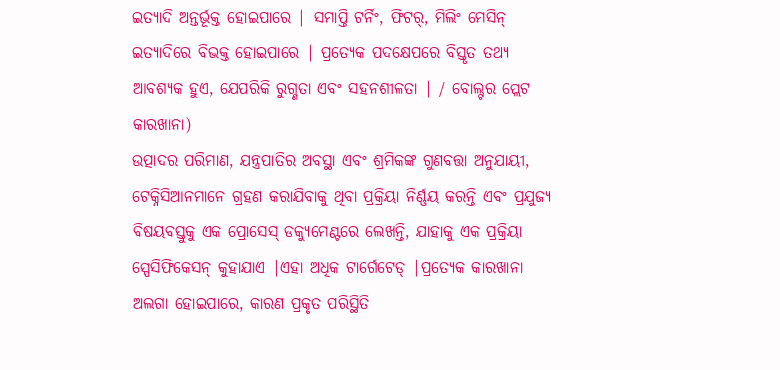ଇତ୍ୟାଦି ଅନ୍ତର୍ଭୂକ୍ତ ହୋଇପାରେ | ସମାପ୍ତି ଟର୍ନିଂ, ଫିଟର୍, ମିଲିଂ ମେସିନ୍ ଇତ୍ୟାଦିରେ ବିଭକ୍ତ ହୋଇପାରେ | ପ୍ରତ୍ୟେକ ପଦକ୍ଷେପରେ ବିସ୍ତୃତ ତଥ୍ୟ ଆବଶ୍ୟକ ହୁଏ, ଯେପରିକି ରୁଗ୍ଣତା ଏବଂ ସହନଶୀଳତା | / ବୋଲ୍ଟର ପ୍ଲେଟ କାରଖାନା)
ଉତ୍ପାଦର ପରିମାଣ, ଯନ୍ତ୍ରପାତିର ଅବସ୍ଥା ଏବଂ ଶ୍ରମିକଙ୍କ ଗୁଣବତ୍ତା ଅନୁଯାୟୀ, ଟେକ୍ନିସିଆନମାନେ ଗ୍ରହଣ କରାଯିବାକୁ ଥିବା ପ୍ରକ୍ରିୟା ନିର୍ଣ୍ଣୟ କରନ୍ତି ଏବଂ ପ୍ରଯୁଜ୍ୟ ବିଷୟବସ୍ତୁକୁ ଏକ ପ୍ରୋସେସ୍ ଡକ୍ୟୁମେଣ୍ଟରେ ଲେଖନ୍ତି, ଯାହାକୁ ଏକ ପ୍ରକ୍ରିୟା ସ୍ପେସିଫିକେସନ୍ କୁହାଯାଏ |ଏହା ଅଧିକ ଟାର୍ଗେଟେଡ୍ |ପ୍ରତ୍ୟେକ କାରଖାନା ଅଲଗା ହୋଇପାରେ, କାରଣ ପ୍ରକୃତ ପରିସ୍ଥିତି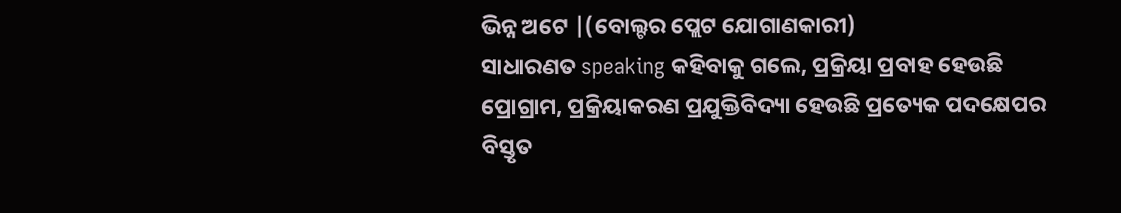ଭିନ୍ନ ଅଟେ |(ବୋଲ୍ଟର ପ୍ଲେଟ ଯୋଗାଣକାରୀ)
ସାଧାରଣତ speaking କହିବାକୁ ଗଲେ, ପ୍ରକ୍ରିୟା ପ୍ରବାହ ହେଉଛି ପ୍ରୋଗ୍ରାମ, ପ୍ରକ୍ରିୟାକରଣ ପ୍ରଯୁକ୍ତିବିଦ୍ୟା ହେଉଛି ପ୍ରତ୍ୟେକ ପଦକ୍ଷେପର ବିସ୍ତୃତ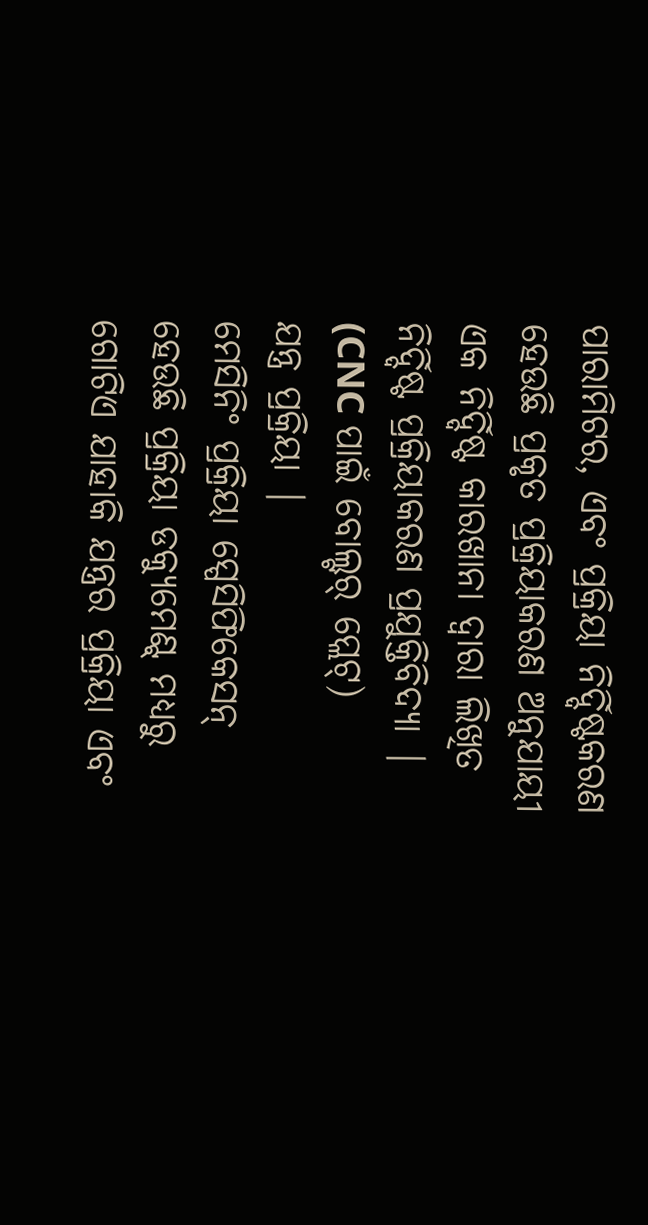ପାରାମିଟର, ଏବଂ ପ୍ରକ୍ରିୟା ନିର୍ଦ୍ଦିଷ୍ଟକରଣ ହେଉଛି ପ୍ରକୃତ ପ୍ରକ୍ରିୟାକରଣ ଅନୁଯାୟୀ ଏକ ନିର୍ଦ୍ଦିଷ୍ଟ କାରଖାନା ଦ୍ୱାରା ଲିଖିତ ନିର୍ଦ୍ଦିଷ୍ଟ ପ୍ରକ୍ରିୟାକରଣ ପ୍ରଯୁକ୍ତିବିଦ୍ୟା | (CNC ପାଇଁ ବୋଲ୍ଟର୍ ପ୍ଲେଟ୍)
ଯନ୍ତ୍ର ପ୍ରକ୍ରିୟା |
ମେସିନିଂ ପ୍ରକ୍ରିୟା ସ୍ପେସିଫିକେସନ୍ ହେଉଛି ପ୍ରକ୍ରିୟା ଡକ୍ୟୁମେଣ୍ଟ୍ ମଧ୍ୟରୁ ଗୋଟିଏ ଯାହାକି ଯନ୍ତ୍ରର ପ୍ରକ୍ରିୟା ଏବଂ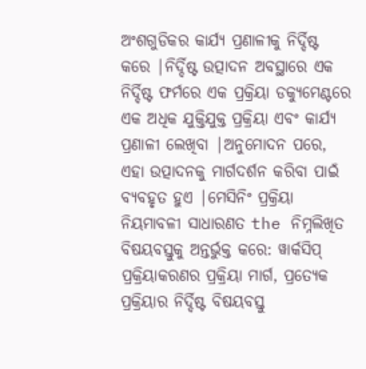ଅଂଶଗୁଡିକର କାର୍ଯ୍ୟ ପ୍ରଣାଳୀକୁ ନିର୍ଦ୍ଦିଷ୍ଟ କରେ |ନିର୍ଦ୍ଦିଷ୍ଟ ଉତ୍ପାଦନ ଅବସ୍ଥାରେ ଏକ ନିର୍ଦ୍ଦିଷ୍ଟ ଫର୍ମରେ ଏକ ପ୍ରକ୍ରିୟା ଡକ୍ୟୁମେଣ୍ଟରେ ଏକ ଅଧିକ ଯୁକ୍ତିଯୁକ୍ତ ପ୍ରକ୍ରିୟା ଏବଂ କାର୍ଯ୍ୟ ପ୍ରଣାଳୀ ଲେଖିବା |ଅନୁମୋଦନ ପରେ, ଏହା ଉତ୍ପାଦନକୁ ମାର୍ଗଦର୍ଶନ କରିବା ପାଇଁ ବ୍ୟବହୃତ ହୁଏ |ମେସିନିଂ ପ୍ରକ୍ରିୟା ନିୟମାବଳୀ ସାଧାରଣତ the ନିମ୍ନଲିଖିତ ବିଷୟବସ୍ତୁକୁ ଅନ୍ତର୍ଭୁକ୍ତ କରେ: ୱାର୍କସିପ୍ ପ୍ରକ୍ରିୟାକରଣର ପ୍ରକ୍ରିୟା ମାର୍ଗ, ପ୍ରତ୍ୟେକ ପ୍ରକ୍ରିୟାର ନିର୍ଦ୍ଦିଷ୍ଟ ବିଷୟବସ୍ତୁ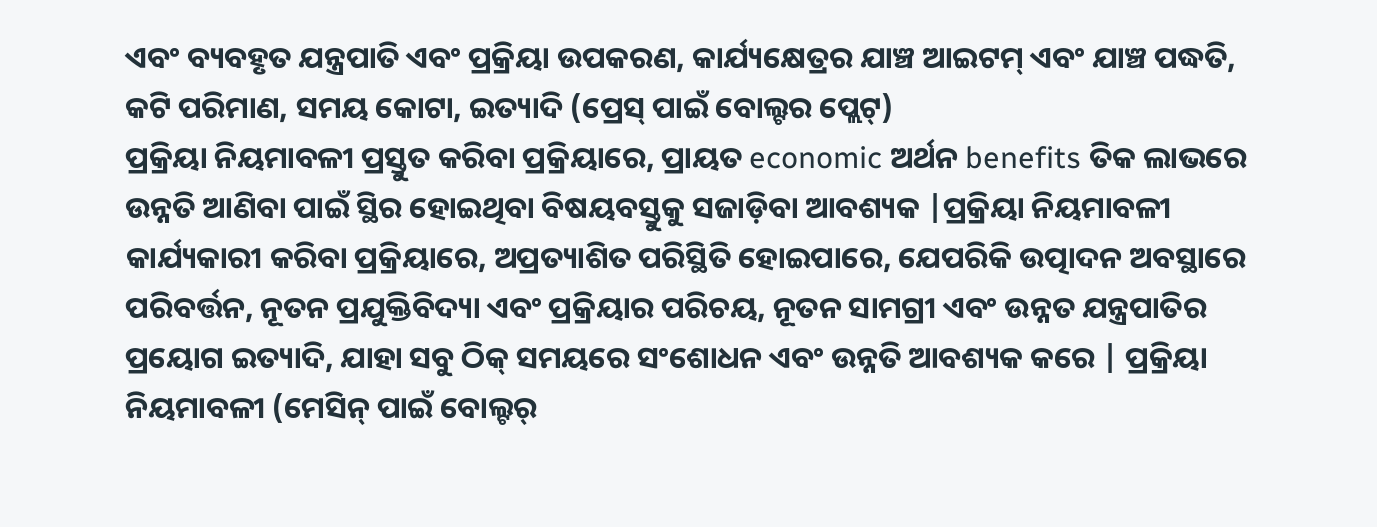ଏବଂ ବ୍ୟବହୃତ ଯନ୍ତ୍ରପାତି ଏବଂ ପ୍ରକ୍ରିୟା ଉପକରଣ, କାର୍ଯ୍ୟକ୍ଷେତ୍ରର ଯାଞ୍ଚ ଆଇଟମ୍ ଏବଂ ଯାଞ୍ଚ ପଦ୍ଧତି, କଟି ପରିମାଣ, ସମୟ କୋଟା, ଇତ୍ୟାଦି (ପ୍ରେସ୍ ପାଇଁ ବୋଲ୍ଟର ପ୍ଲେଟ୍)
ପ୍ରକ୍ରିୟା ନିୟମାବଳୀ ପ୍ରସ୍ତୁତ କରିବା ପ୍ରକ୍ରିୟାରେ, ପ୍ରାୟତ economic ଅର୍ଥନ benefits ତିକ ଲାଭରେ ଉନ୍ନତି ଆଣିବା ପାଇଁ ସ୍ଥିର ହୋଇଥିବା ବିଷୟବସ୍ତୁକୁ ସଜାଡ଼ିବା ଆବଶ୍ୟକ |ପ୍ରକ୍ରିୟା ନିୟମାବଳୀ କାର୍ଯ୍ୟକାରୀ କରିବା ପ୍ରକ୍ରିୟାରେ, ଅପ୍ରତ୍ୟାଶିତ ପରିସ୍ଥିତି ହୋଇପାରେ, ଯେପରିକି ଉତ୍ପାଦନ ଅବସ୍ଥାରେ ପରିବର୍ତ୍ତନ, ନୂତନ ପ୍ରଯୁକ୍ତିବିଦ୍ୟା ଏବଂ ପ୍ରକ୍ରିୟାର ପରିଚୟ, ନୂତନ ସାମଗ୍ରୀ ଏବଂ ଉନ୍ନତ ଯନ୍ତ୍ରପାତିର ପ୍ରୟୋଗ ଇତ୍ୟାଦି, ଯାହା ସବୁ ଠିକ୍ ସମୟରେ ସଂଶୋଧନ ଏବଂ ଉନ୍ନତି ଆବଶ୍ୟକ କରେ | ପ୍ରକ୍ରିୟା ନିୟମାବଳୀ (ମେସିନ୍ ପାଇଁ ବୋଲ୍ଟର୍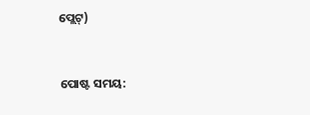ପ୍ଲେଟ୍)


ପୋଷ୍ଟ ସମୟ: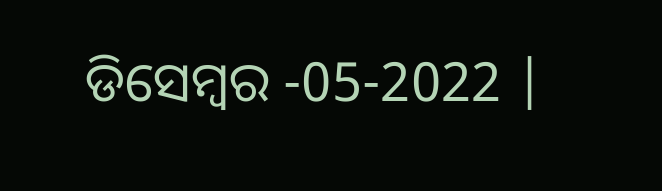ଡିସେମ୍ବର -05-2022 |